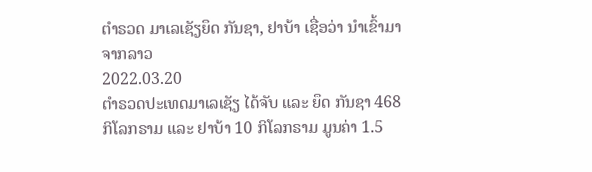ຕຳຣວດ ມາເລເຊັຽຍຶດ ກັນຊາ, ຢາບ້າ ເຊື່ອວ່າ ນຳເຂົ້າມາ ຈາກລາວ
2022.03.20
ຕຳຣວດປະເທດມາເລເຊັຽ ໄດ້ຈັບ ແລະ ຍຶດ ກັນຊາ 468 ກິໂລກຣາມ ແລະ ຢາບ້າ 10 ກິໂລກຣາມ ມູນຄ່າ 1.5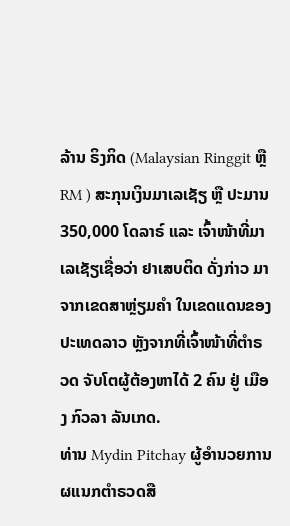ລ້ານ ຣິງກິດ (Malaysian Ringgit ຫຼື RM ) ສະກຸນເງິນມາເລເຊັຽ ຫຼື ປະມານ 350,000 ໂດລາຣ໌ ແລະ ເຈົ້າໜ້າທີ່ມາເລເຊັຽເຊື່ອວ່າ ຢາເສບຕິດ ດັ່ງກ່າວ ມາຈາກເຂດສາຫຼ່ຽມຄຳ ໃນເຂດແດນຂອງປະເທດລາວ ຫຼັງຈາກທີ່ເຈົ້າໜ້າທີ່ຕຳຣວດ ຈັບໂຕຜູ້ຕ້ອງຫາໄດ້ 2 ຄົນ ຢູ່ ເມືອງ ກົວລາ ລັນເກດ.
ທ່ານ Mydin Pitchay ຜູ້ອຳນວຍການ ຜແນກຕຳຣວດສື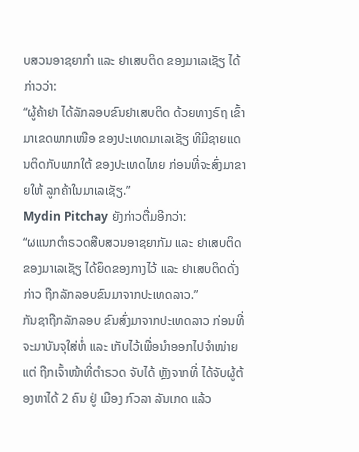ບສວນອາຊຍາກຳ ແລະ ຢາເສບຕິດ ຂອງມາເລເຊັຽ ໄດ້ກ່າວວ່າ:
“ຜູ້ຄ້າຢາ ໄດ້ລັກລອບຂົນຢາເສບຕິດ ດ້ວຍທາງຣົຖ ເຂົ້າມາເຂດພາກເໜືອ ຂອງປະເທດມາເລເຊັຽ ທີມີຊາຍແດນຕິດກັບພາກໃຕ້ ຂອງປະເທດໄທຍ ກ່ອນທີ່ຈະສົ່ງມາຂາຍໃຫ້ ລູກຄ້າໃນມາເລເຊັຽ.”
Mydin Pitchay ຍັງກ່າວຕື່ມອີກວ່າ:
“ຜແນກຕຳຣວດສືບສວນອາຊຍາກັມ ແລະ ຢາເສບຕິດ ຂອງມາເລເຊັຽ ໄດ້ຍຶດຂອງກາງໄວ້ ແລະ ຢາເສບຕິດດັ່ງກ່າວ ຖືກລັກລອບຂົນມາຈາກປະເທດລາວ.”
ກັນຊາຖືກລັກລອບ ຂົນສົ່ງມາຈາກປະເທດລາວ ກ່ອນທີ່ຈະມາບັນຈຸໃສ່ຫໍ່ ແລະ ເກັບໄວ້ເພື່ອນຳອອກໄປຈຳໜ່າຍ ແຕ່ ຖືກເຈົ້າໜ້າທີ່ຕຳຣວດ ຈັບໄດ້ ຫຼັງຈາກທີ່ ໄດ້ຈັບຜູ້ຕ້ອງຫາໄດ້ 2 ຄົນ ຢູ່ ເມືອງ ກົວລາ ລັນເກດ ແລ້ວ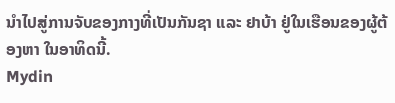ນຳໄປສູ່ການຈັບຂອງກາງທີ່ເປັນກັນຊາ ແລະ ຢາບ້າ ຢູ່ໃນເຮືອນຂອງຜູ້ຕ້ອງຫາ ໃນອາທິດນີ້.
Mydin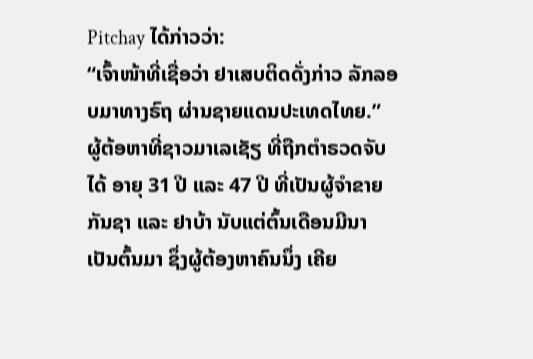Pitchay ໄດ້ກ່າວວ່າ:
“ເຈົ້າໜ້າທີ່ເຊື່ອວ່າ ຢາເສບຕິດດັ່ງກ່າວ ລັກລອບມາທາງຣົຖ ຜ່ານຊາຍແດນປະເທດໄທຍ.”
ຜູ້ຕ້ອຫາທີ່ຊາວມາເລເຊັຽ ທີ່ຖືກຕຳຣວດຈັບໄດ້ ອາຍຸ 31 ປີ ແລະ 47 ປີ ທີ່ເປັນຜູ້ຈຳຂາຍກັນຊາ ແລະ ຢາບ້າ ນັບແຕ່ຕົ້ນເດືອນມີນາ ເປັນຕົ້ນມາ ຊຶ່ງຜູ້ຕ້ອງຫາຄົນນຶ່ງ ເຄີຍ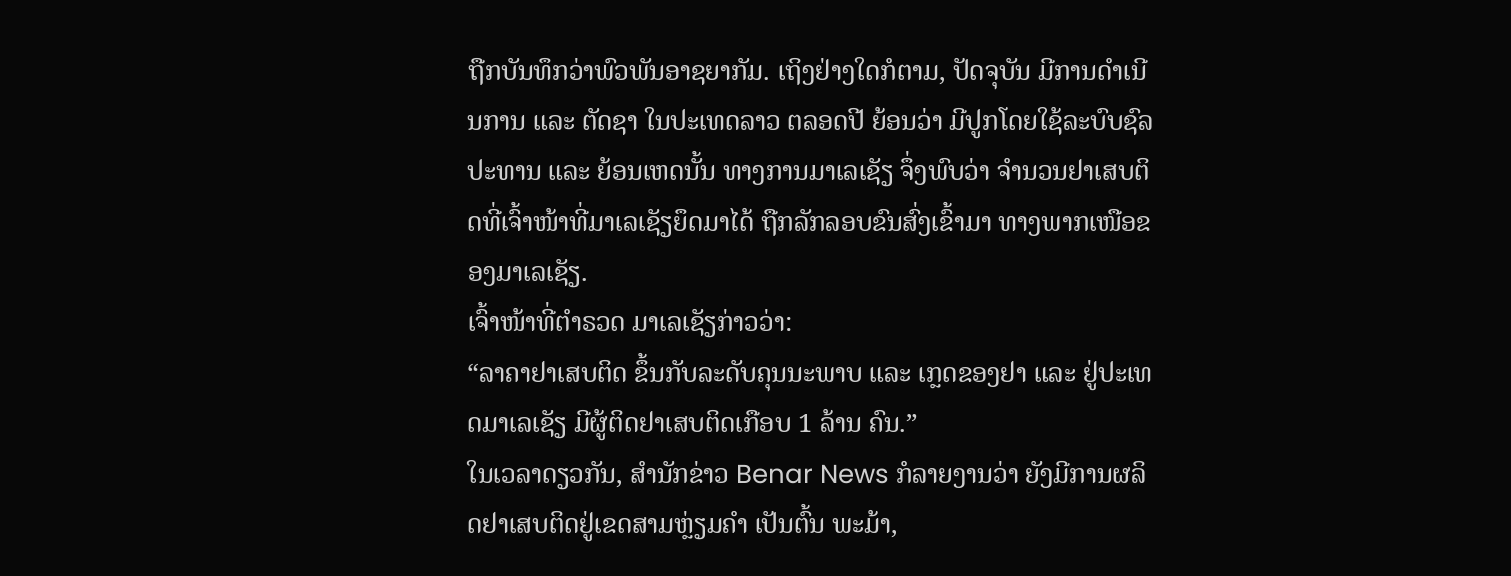ຖືກບັນທຶກວ່າພົວພັນອາຊຍາກັມ. ເຖິງຢ່າງໃດກໍຕາມ, ປັດຈຸບັນ ມີການດຳເນີນການ ແລະ ຕັດຊາ ໃນປະເທດລາວ ຕລອດປີ ຍ້ອນວ່າ ມີປູກໂດຍໃຊ້ລະບົບຊົລປະທານ ແລະ ຍ້ອນເຫດນັ້ນ ທາງການມາເລເຊັຽ ຈຶ່ງພົບວ່າ ຈຳນວນຢາເສບຕິດທີ່ເຈົ້າໜ້າທີ່ມາເລເຊັຽຍຶດມາໄດ້ ຖືກລັກລອບຂົນສົ່ງເຂົ້າມາ ທາງພາກເໜືອຂອງມາເລເຊັຽ.
ເຈົ້າໜ້າທີ່ຕຳຣວດ ມາເລເຊັຽກ່າວວ່າ:
“ລາຄາຢາເສບຕິດ ຂຶ້ນກັບລະດັບຄຸນນະພາບ ແລະ ເກຼດຂອງຢາ ແລະ ຢູ່ປະເທດມາເລເຊັຽ ມີຜູ້ຕິດຢາເສບຕິດເກືອບ 1 ລ້ານ ຄົນ.”
ໃນເວລາດຽວກັນ, ສຳນັກຂ່າວ Benar News ກໍລາຍງານວ່າ ຍັງມີການຜລິດຢາເສບຕິດຢູ່ເຂດສາມຫຼ່ຽມຄຳ ເປັນຕົ້ນ ພະມ້າ,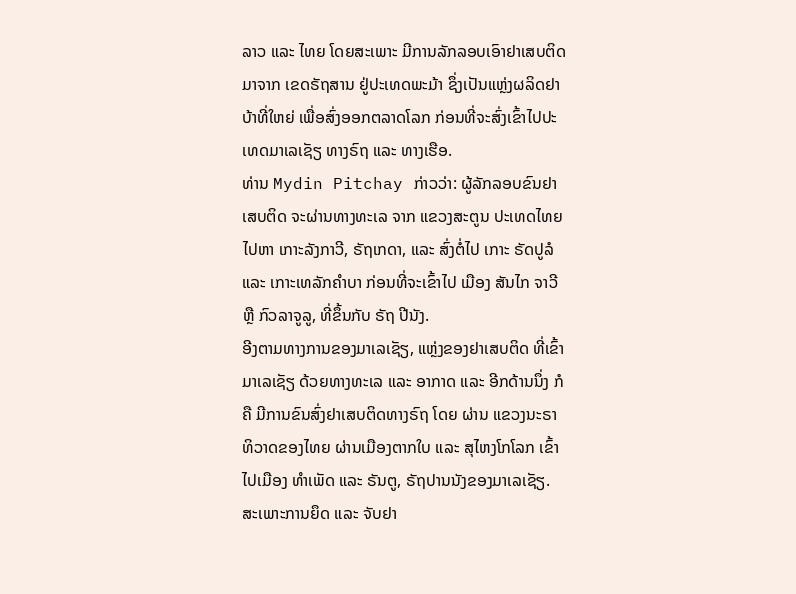ລາວ ແລະ ໄທຍ ໂດຍສະເພາະ ມີການລັກລອບເອົາຢາເສບຕິດມາຈາກ ເຂດຣັຖສານ ຢູ່ປະເທດພະມ້າ ຊຶ່ງເປັນແຫຼ່ງຜລິດຢາບ້າທີ່ໃຫຍ່ ເພື່ອສົ່ງອອກຕລາດໂລກ ກ່ອນທີ່ຈະສົ່ງເຂົ້າໄປປະເທດມາເລເຊັຽ ທາງຣົຖ ແລະ ທາງເຮືອ.
ທ່ານ Mydin Pitchay ກ່າວວ່າ: ຜູ້ລັກລອບຂົນຢາເສບຕິດ ຈະຜ່ານທາງທະເລ ຈາກ ແຂວງສະຕູນ ປະເທດໄທຍ ໄປຫາ ເກາະລັງກາວີ, ຣັຖເກດາ, ແລະ ສົ່ງຕໍ່ໄປ ເກາະ ຣັດປູລໍ ແລະ ເກາະເທລັກຄຳບາ ກ່ອນທີ່ຈະເຂົ້າໄປ ເມືອງ ສັນໄກ ຈາວີ ຫຼື ກົວລາຈູລູ, ທີ່ຂຶ້ນກັບ ຣັຖ ປີນັງ.
ອີງຕາມທາງການຂອງມາເລເຊັຽ, ແຫຼ່ງຂອງຢາເສບຕິດ ທີ່ເຂົ້າມາເລເຊັຽ ດ້ວຍທາງທະເລ ແລະ ອາກາດ ແລະ ອີກດ້ານນຶ່ງ ກໍຄື ມີການຂົນສົ່ງຢາເສບຕິດທາງຣົຖ ໂດຍ ຜ່ານ ແຂວງນະຣາທິວາດຂອງໄທຍ ຜ່ານເມືອງຕາກໃບ ແລະ ສຸໄຫງໂກໂລກ ເຂົ້າໄປເມືອງ ທຳເພັດ ແລະ ຣັນຕູ, ຣັຖປານນັງຂອງມາເລເຊັຽ.
ສະເພາະການຍຶດ ແລະ ຈັບຢາ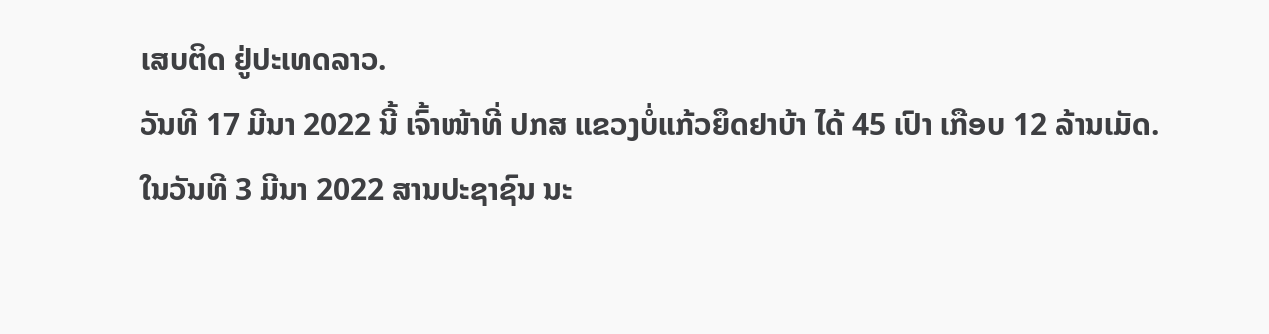ເສບຕິດ ຢູ່ປະເທດລາວ.
ວັນທີ 17 ມີນາ 2022 ນີ້ ເຈົ້າໜ້າທີ່ ປກສ ແຂວງບໍ່ແກ້ວຍຶດຢາບ້າ ໄດ້ 45 ເປົາ ເກືອບ 12 ລ້ານເມັດ.
ໃນວັນທີ 3 ມີນາ 2022 ສານປະຊາຊົນ ນະ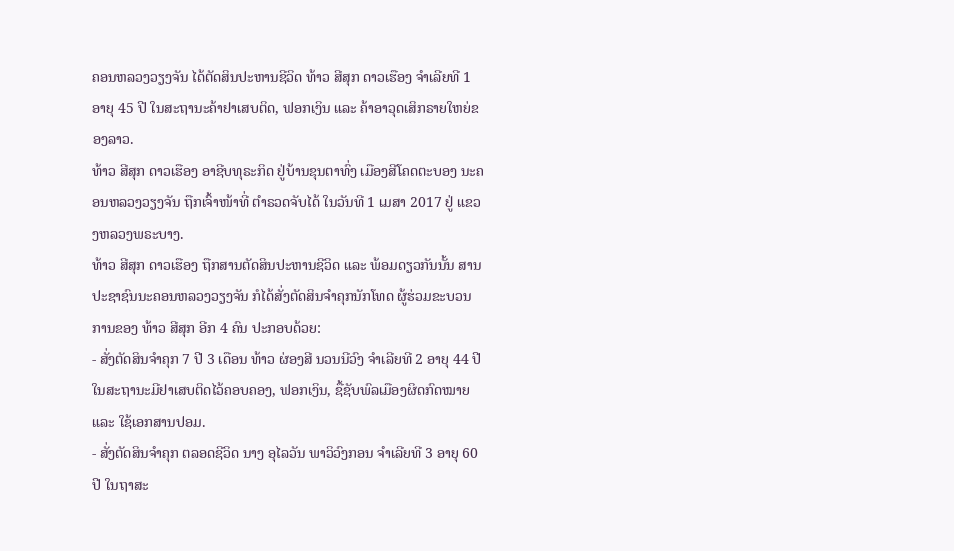ຄອນຫລວງວຽງຈັນ ໄດ້ຕັດສິນປະຫານຊີວິດ ທ້າວ ສີສຸກ ດາວເຮືອງ ຈຳເລີຍທີ 1 ອາຍຸ 45 ປີ ໃນສະຖານະຄ້າຢາເສບຕິດ, ຟອກເງິນ ແລະ ຄ້າອາວຸດເສິກຣາຍໃຫຍ່ຂອງລາວ.
ທ້າວ ສີສຸກ ດາວເຮືອງ ອາຊີບທຸຣະກິດ ຢູ່ບ້ານຂຸນຕາທົ່ງ ເມືອງສີໂຄດຕະບອງ ນະຄອນຫລວງວຽງຈັນ ຖືກເຈົ້າໜ້າທີ່ ຕຳຣວດຈັບໄດ້ ໃນວັນທີ 1 ເມສາ 2017 ຢູ່ ແຂວງຫລວງພຣະບາງ.
ທ້າວ ສີສຸກ ດາວເຮືອງ ຖືກສານຕັດສິນປະຫານຊີວິດ ແລະ ພ້ອມດຽວກັນນັ້ນ ສານປະຊາຊົນນະຄອນຫລວງວຽງຈັນ ກໍໄດ້ສັ່ງຕັດສິນຈຳຄຸກນັກໂທດ ຜູ້ຮ່ວມຂະບວນການຂອງ ທ້າວ ສີສຸກ ອີກ 4 ຄົນ ປະກອບດ້ວຍ:
- ສັ່ງຕັດສິນຈຳຄຸກ 7 ປີ 3 ເດືອນ ທ້າວ ຜ່ອງສີ ນວນນີວົງ ຈຳເລີຍທີ 2 ອາຍຸ 44 ປີ ໃນສະຖານະມີຢາເສບຕິດໄວ້ຄອບຄອງ, ຟອກເງິນ, ຊື້ຊັບພົລເມືອງຜິດກົດໝາຍ ແລະ ໃຊ້ເອກສານປອມ.
- ສັ່ງຕັດສິນຈຳຄຸກ ຕລອດຊີວິດ ນາງ ອຸໄລວັນ ພາວິວົງກອນ ຈຳເລີຍທີ 3 ອາຍຸ 60 ປີ ໃນຖາສະ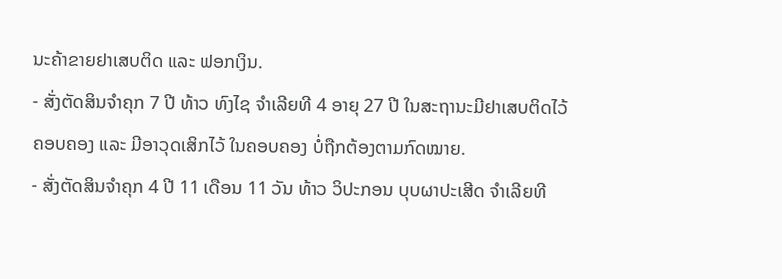ນະຄ້າຂາຍຢາເສບຕິດ ແລະ ຟອກເງິນ.
- ສັ່ງຕັດສິນຈຳຄຸກ 7 ປີ ທ້າວ ທົງໄຊ ຈຳເລີຍທີ 4 ອາຍຸ 27 ປີ ໃນສະຖານະມີຢາເສບຕິດໄວ້ຄອບຄອງ ແລະ ມີອາວຸດເສິກໄວ້ ໃນຄອບຄອງ ບໍ່ຖືກຕ້ອງຕາມກົດໝາຍ.
- ສັ່ງຕັດສິນຈຳຄຸກ 4 ປີ 11 ເດືອນ 11 ວັນ ທ້າວ ວິປະກອນ ບຸບຜາປະເສີດ ຈຳເລີຍທີ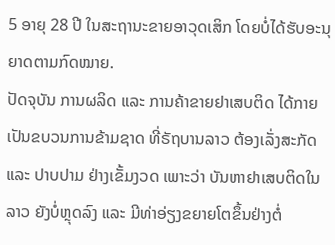5 ອາຍຸ 28 ປີ ໃນສະຖານະຂາຍອາວຸດເສິກ ໂດຍບໍ່ໄດ້ຮັບອະນຸຍາດຕາມກົດໝາຍ.
ປັດຈຸບັນ ການຜລິດ ແລະ ການຄ້າຂາຍຢາເສບຕິດ ໄດ້ກາຍເປັນຂບວນການຂ້າມຊາດ ທີ່ຣັຖບານລາວ ຕ້ອງເລັ່ງສະກັດ ແລະ ປາບປາມ ຢ່າງເຂັ້ມງວດ ເພາະວ່າ ບັນຫາຢາເສບຕິດໃນລາວ ຍັງບໍ່ຫຼຸດລົງ ແລະ ມີທ່າອ່ຽງຂຍາຍໂຕຂຶ້ນຢ່າງຕໍ່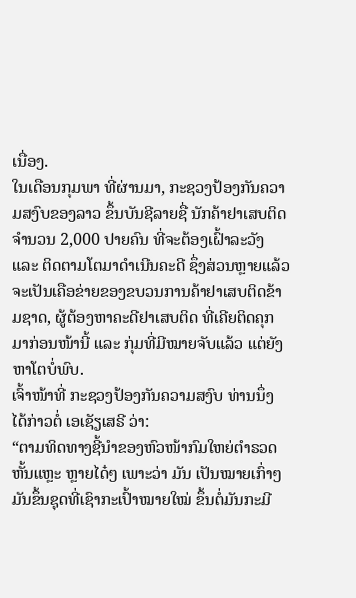ເນື່ອງ.
ໃນເດືອນກຸມພາ ທີ່ຜ່ານມາ, ກະຊວງປ້ອງກັນຄວາມສງົບຂອງລາວ ຂຶ້ນບັນຊີລາຍຊື່ ນັກຄ້າຢາເສບຕິດ ຈຳນວນ 2,000 ປາຍຄົນ ທີ່ຈະຕ້ອງເຝົ້າລະວັງ ແລະ ຕິດຕາມໂຕມາດຳເນີນຄະດີ ຊຶ່ງສ່ວນຫຼາຍແລ້ວ ຈະເປັນເຄືອຂ່າຍຂອງຂບວນການຄ້າຢາເສບຕິດຂ້າມຊາດ, ຜູ້ຕ້ອງຫາຄະດີຢາເສບຕິດ ທີ່ເຄີຍຕິດຄຸກມາກ່ອນໜ້ານີ້ ແລະ ກຸ່ມທີ່ມີໝາຍຈັບແລ້ວ ແຕ່ຍັງຫາໂຕບໍ່ພົບ.
ເຈົ້າໜ້າທີ່ ກະຊວງປ້ອງກັນຄວາມສງົບ ທ່ານນຶ່ງ ໄດ້ກ່າວຕໍ່ ເອເຊັຽເສຣີ ວ່າ:
“ຕາມທິດທາງຊີ້ນຳຂອງຫົວໜ້າກົມໃຫຍ່ຕຳຣວດ ຫັ້ນແຫຼະ ຫຼາຍໄດ໋ໆ ເພາະວ່າ ມັນ ເປັນໝາຍເກົ່າໆ ມັນຂຶ້ນຊຸດທີ່ເຊົາກະເປົ້າໝາຍໃໝ່ ຂຶ້ນຕໍ່ມັນກະມີ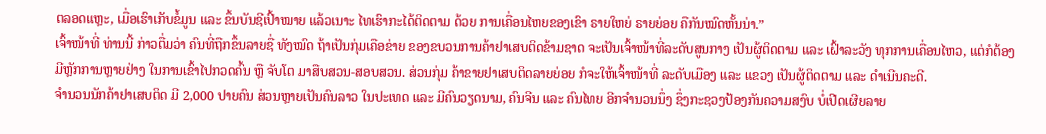ຕລອດແຫຼະ, ເມື່ອເຮົາເກັບຂໍ້ມູນ ແລະ ຂຶ້ນບັນຊີເປົ້າໝາຍ ແລ້ວເນາະ ໄທເຮົາກະໄດ້ຕິດຕາມ ດ້ວຍ ການເຄື່ອນໄຫຍຂອງເຂົາ ຣາຍໃຫຍ່ ຣາຍຍ່ອຍ ຄືກັນໝົດຫັ້ນນ່າ.”
ເຈົ້າໜ້າທີ່ ທ່ານນີ້ ກ່າວຕື່ມວ່າ ຄົນທີ່ຖືກຂຶ້ນລາຍຊື່ ທັງໝົດ ຖ້າເປັນກຸ່ມເຄືອຂ່າຍ ຂອງຂບວນການຄ້າຢາເສບຕິດຂ້າມຊາດ ຈະເປັນເຈົ້າໜ້າທີ່ລະດັບສູນກາງ ເປັນຜູ້ຕິດຕາມ ແລະ ເຝົ້າລະວັງ ທຸກການເຄື່ອນໄຫວ, ແຕ່ກໍຕ້ອງມີຫຼັກການຫຼາຍຢ່າງ ໃນການເຂົ້າໄປກວດຄົ້ນ ຫຼື ຈັບໂຕ ມາສືບສວນ-ສອບສວນ. ສ່ວນກຸ່ມ ຄ້າຂາຍຢາເສບຕິດລາຍຍ່ອຍ ກໍຈະໃຫ້ເຈົ້າໜ້າທີ່ ລະດັບເມືອງ ແລະ ແຂວງ ເປັນຜູ້ຕິດຕາມ ແລະ ດຳເນີນຄະດີ.
ຈຳນວນນັກຄ້າຢາເສບຕິດ ມີ 2,000 ປາຍຄົນ ສ່ວນຫຼາຍເປັນຄົນລາວ ໃນປະເທດ ແລະ ມີຄົນວຽດນາມ, ຄົນຈີນ ແລະ ຄົນໄທຍ ອີກຈຳນວນນຶ່ງ ຊຶ່ງກະຊວງປ້ອງກັນຄວາມສງົບ ບໍ່ເປີດເຜີຍລາຍ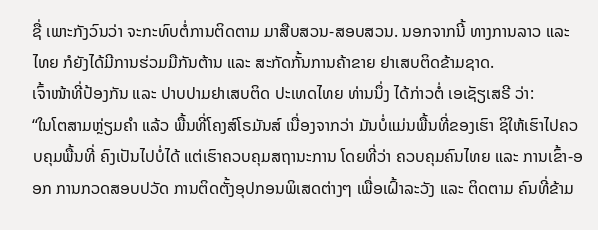ຊື່ ເພາະກັງວົນວ່າ ຈະກະທົບຕໍ່ການຕິດຕາມ ມາສືບສວນ-ສອບສວນ. ນອກຈາກນີ້ ທາງການລາວ ແລະ ໄທຍ ກໍຍັງໄດ້ມີການຮ່ວມມືກັນຕ້ານ ແລະ ສະກັດກັ້ນການຄ້າຂາຍ ຢາເສບຕິດຂ້າມຊາດ.
ເຈົ້າໜ້າທີ່ປ້ອງກັນ ແລະ ປາບປາມຢາເສບຕິດ ປະເທດໄທຍ ທ່ານນຶ່ງ ໄດ້ກ່າວຕໍ່ ເອເຊັຽເສຣີ ວ່າ:
“ໃນໂຕສາມຫຼ່ຽມຄຳ ແລ້ວ ພື້ນທີ່ໂຄງສ໌ໂຣມັນສ໌ ເນື່ອງຈາກວ່າ ມັນບໍ່ແມ່ນພື້ນທີ່ຂອງເຮົາ ຊິໃຫ້ເຮົາໄປຄວບຄຸມພື້ນທີ່ ຄົງເປັນໄປບໍ່ໄດ້ ແຕ່ເຮົາຄວບຄຸມສຖານະການ ໂດຍທີ່ວ່າ ຄວບຄຸມຄົນໄທຍ ແລະ ການເຂົ້າ-ອອກ ການກວດສອບປວັດ ການຕິດຕັ້ງອຸປກອນພິເສດຕ່າງໆ ເພື່ອເຝົ້າລະວັງ ແລະ ຕິດຕາມ ຄົນທີ່ຂ້າມ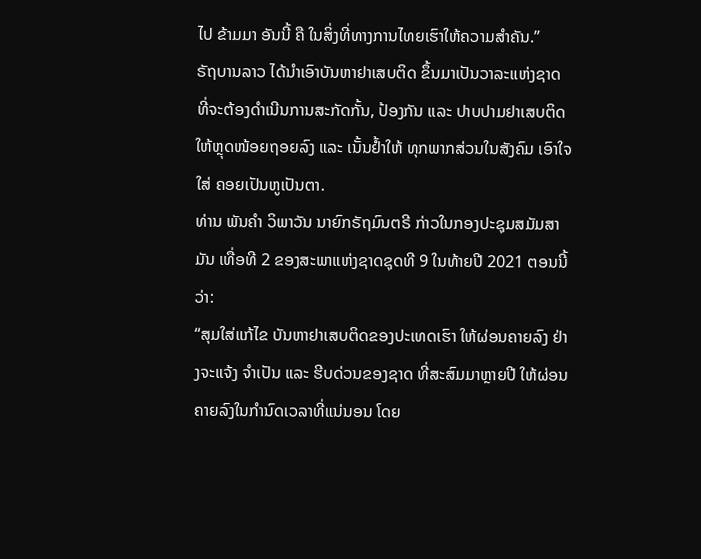ໄປ ຂ້າມມາ ອັນນີ້ ຄື ໃນສິ່ງທີ່ທາງການໄທຍເຮົາໃຫ້ຄວາມສຳຄັນ.”
ຣັຖບານລາວ ໄດ້ນຳເອົາບັນຫາຢາເສບຕິດ ຂຶ້ນມາເປັນວາລະແຫ່ງຊາດ ທີ່ຈະຕ້ອງດຳເນີນການສະກັດກັ້ນ, ປ້ອງກັນ ແລະ ປາບປາມຢາເສບຕິດ ໃຫ້ຫຼຸດໜ້ອຍຖອຍລົງ ແລະ ເນັ້ນຢ້ຳໃຫ້ ທຸກພາກສ່ວນໃນສັງຄົມ ເອົາໃຈໃສ່ ຄອຍເປັນຫູເປັນຕາ.
ທ່ານ ພັນຄຳ ວິພາວັນ ນາຍົກຣັຖມົນຕຣີ ກ່າວໃນກອງປະຊຸມສມັມສາມັນ ເທື່ອທີ 2 ຂອງສະພາແຫ່ງຊາດຊຸດທີ 9 ໃນທ້າຍປີ 2021 ຕອນນີ້ວ່າ:
“ສຸມໃສ່ແກ້ໄຂ ບັນຫາຢາເສບຕິດຂອງປະເທດເຮົາ ໃຫ້ຜ່ອນຄາຍລົງ ຢ່າງຈະແຈ້ງ ຈຳເປັນ ແລະ ຮີບດ່ວນຂອງຊາດ ທີ່ສະສົມມາຫຼາຍປີ ໃຫ້ຜ່ອນຄາຍລົງໃນກຳນົດເວລາທີ່ແນ່ນອນ ໂດຍ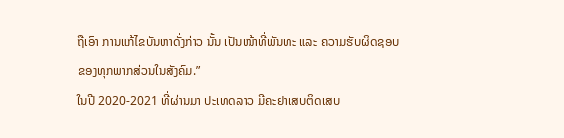ຖືເອົາ ການແກ້ໄຂບັນຫາດັ່ງກ່າວ ນັ້ນ ເປັນໜ້າທີ່ພັນທະ ແລະ ຄວາມຮັບຜິດຊອບ ຂອງທຸກພາກສ່ວນໃນສັງຄົມ.”
ໃນປີ 2020-2021 ທີ່ຜ່ານມາ ປະເທດລາວ ມີຄະຢາເສບຕິດເສບ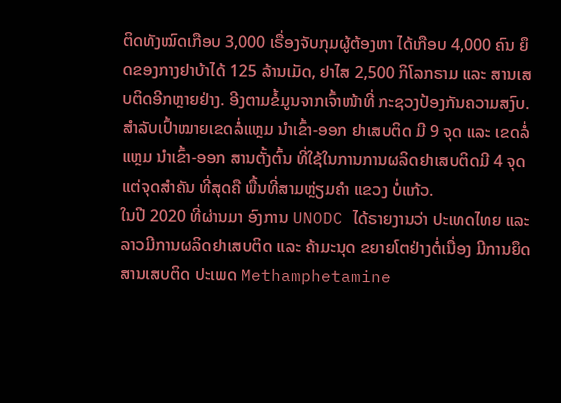ຕິດທັງໝົດເກືອບ 3,000 ເຣື່ອງຈັບກຸມຜູ້ຕ້ອງຫາ ໄດ້ເກືອບ 4,000 ຄົນ ຍຶດຂອງກາງຢາບ້າໄດ້ 125 ລ້ານເມັດ, ຢາໄສ 2,500 ກິໂລກຣາມ ແລະ ສານເສບຕິດອີກຫຼາຍຢ່າງ. ອີງຕາມຂໍ້ມູນຈາກເຈົ້າໜ້າທີ່ ກະຊວງປ້ອງກັນຄວາມສງົບ.
ສຳລັບເປົ້າໝາຍເຂດລໍ່ແຫຼມ ນຳເຂົ້າ-ອອກ ຢາເສບຕິດ ມີ 9 ຈຸດ ແລະ ເຂດລໍ່ແຫຼມ ນຳເຂົ້າ-ອອກ ສານຕັ້ງຕົ້ນ ທີ່ໃຊ້ໃນການການຜລິດຢາເສບຕິດມີ 4 ຈຸດ ແຕ່ຈຸດສຳຄັນ ທີ່ສຸດຄື ພື້ນທີ່ສາມຫຼ່ຽມຄຳ ແຂວງ ບໍ່ແກ້ວ.
ໃນປີ 2020 ທີ່ຜ່ານມາ ອົງການ UNODC ໄດ້ຣາຍງານວ່າ ປະເທດໄທຍ ແລະ ລາວມີການຜລິດຢາເສບຕິດ ແລະ ຄ້າມະນຸດ ຂຍາຍໂຕຢ່າງຕໍ່ເນື່ອງ ມີການຍຶດສານເສບຕິດ ປະເພດ Methamphetamine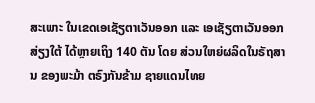ສະເພາະ ໃນເຂດເອເຊັຽຕາເວັນອອກ ແລະ ເອເຊັຽຕາເວັນອອກສ່ຽງໃຕ້ ໄດ້ຫຼາຍເຖິງ 140 ຕັນ ໂດຍ ສ່ວນໃຫຍ່ຜລິດໃນຣັຖສານ ຂອງພະມ້າ ຕຣົງກັນຂ້າມ ຊາຍແດນໄທຍ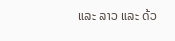ແລະ ລາວ ແລະ ດ້ວ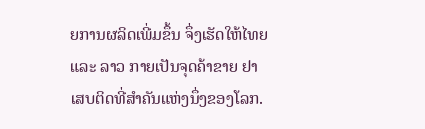ຍການຜລິດເພີ່ມຂຶ້ນ ຈຶ່ງເຮັດໃຫ້ໄທຍ ແລະ ລາວ ກາຍເປັນຈຸດຄ້າຂາຍ ຢາເສບຕິດທີ່ສຳຄັນແຫ່ງນຶ່ງຂອງໂລກ.